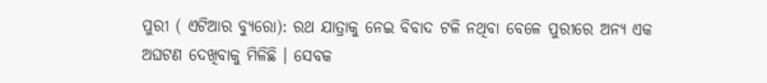ପୁରୀ ( ଏଟିଆର ବ୍ୟୁରୋ): ରଥ ଯାତ୍ରାକୁ ନେଇ ବିବାଦ ଟଳି ନଥିବା ବେଳେ ପୁରୀରେ ଅନ୍ୟ ଏକ ଅଘଟଣ ଦେଖିବାକୁ ମିଳିଛି । ସେବକ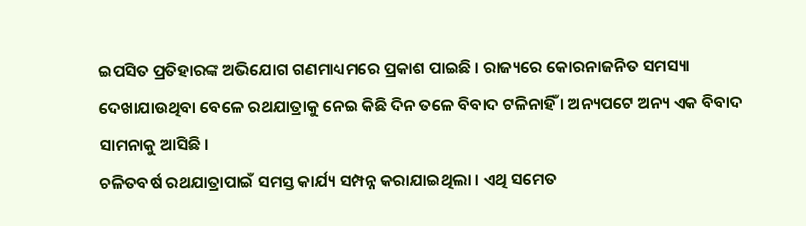ଇପସିତ ପ୍ରତିହାରଙ୍କ ଅଭିଯୋଗ ଗଣମାଧ୍ୟମରେ ପ୍ରକାଶ ପାଇଛି । ରାଜ୍ୟରେ କୋରନାଜନିତ ସମସ୍ୟା ଦେଖାଯାଉଥିବା ବେଳେ ରଥଯାତ୍ରାକୁ ନେଇ କିଛି ଦିନ ତଳେ ବିବାଦ ଟଳିନାହିଁ । ଅନ୍ୟପଟେ ଅନ୍ୟ ଏକ ବିବାଦ ସାମନାକୁ ଆସିଛି ।
ଚଳିତବର୍ଷ ରଥଯାତ୍ରାପାଇଁ ସମସ୍ତ କାର୍ଯ୍ୟ ସମ୍ପନ୍ନ କରାଯାଇଥିଲା । ଏଥି ସମେତ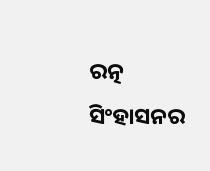ରତ୍ନ ସିଂହାସନର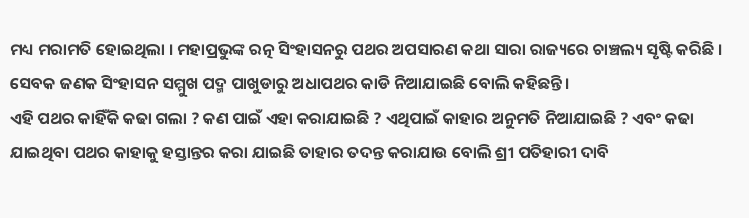ମଧ୍ୟ ମରାମତି ହୋଇଥିଲା । ମହାପ୍ରଭୁଙ୍କ ରତ୍ନ ସିଂହାସନରୁ ପଥର ଅପସାରଣ କଥା ସାରା ରାଜ୍ୟରେ ଚାଞ୍ଚଲ୍ୟ ସୃଷ୍ଟି କରିଛି । ସେବକ ଜଣକ ସିଂହାସନ ସମ୍ମୁଖ ପଦ୍ମ ପାଖୁଡାରୁ ଅଧାପଥର କାଡି ନିଆଯାଇଛି ବୋଲି କହିଛନ୍ତି ।
ଏହି ପଥର କାହିଁକି କଢା ଗଲା ? କଣ ପାଇଁ ଏହା କରାଯାଇଛି ? ଏଥିପାଇଁ କାହାର ଅନୁମତି ନିଆଯାଇଛି ? ଏବଂ କଢା ଯାଇଥିବା ପଥର କାହାକୁ ହସ୍ତାନ୍ତର କରା ଯାଇଛି ତାହାର ତଦନ୍ତ କରାଯାଉ ବୋଲି ଶ୍ରୀ ପତିହାରୀ ଦାବି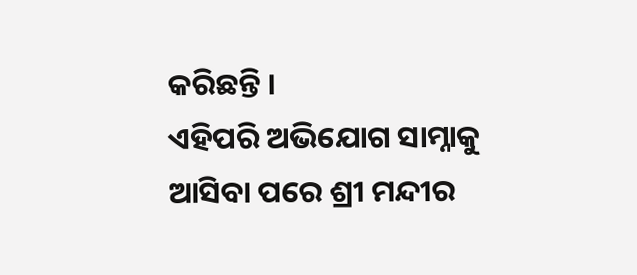କରିଛନ୍ତି ।
ଏହିପରି ଅଭିଯୋଗ ସାମ୍ନାକୁ ଆସିବା ପରେ ଶ୍ରୀ ମନ୍ଦୀର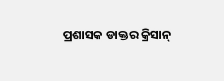ପ୍ରଶାସକ ଡାକ୍ତର କ୍ରିସାନ୍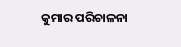କୁମାର ପରିଚାଳନା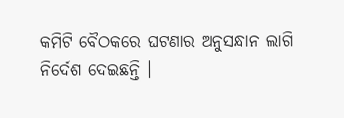କମିଟି ବୈଠକରେ ଘଟଣାର ଅନୁସନ୍ଧାନ ଲାଗି ନିର୍ଦେଶ ଦେଇଛନ୍ତି ।